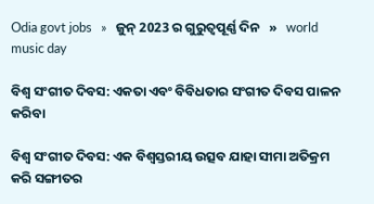Odia govt jobs   »   ଜୁନ୍ 2023 ର ଗୁରୁତ୍ୱପୂର୍ଣ୍ଣ ଦିନ   »   world music day

ବିଶ୍ୱ ସଂଗୀତ ଦିବସ: ଏକତା ଏବଂ ବିବିଧତାର ସଂଗୀତ ଦିବସ ପାଳନ କରିବା

ବିଶ୍ୱ ସଂଗୀତ ଦିବସ: ଏକ ବିଶ୍ୱସ୍ତରୀୟ ଉତ୍ସବ ଯାହା ସୀମା ଅତିକ୍ରମ କରି ସଙ୍ଗୀତର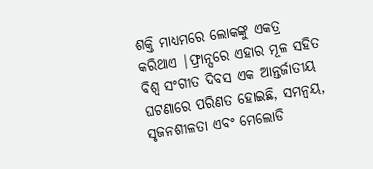ଶକ୍ତି ମାଧ୍ୟମରେ ଲୋକଙ୍କୁ ଏକତ୍ର କରିଥାଏ |ଫ୍ରାନ୍ସରେ ଏହାର ମୂଳ ସହିତ ବିଶ୍ୱ ସଂଗୀତ ଦିବସ ଏକ ଆନ୍ତର୍ଜାତୀୟ ଘଟଣାରେ ପରିଣତ ହୋଇଛି, ସମନ୍ୱୟ, ସୃଜନଶୀଳତା ଏବଂ ମେଲୋଡି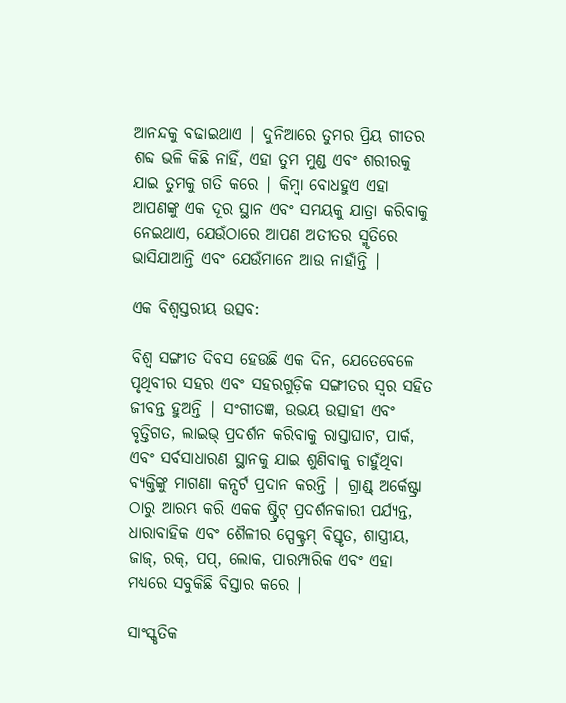ଆନନ୍ଦକୁ ବଢାଇଥାଏ | ଦୁନିଆରେ ତୁମର ପ୍ରିୟ ଗୀତର ଶବ୍ଦ ଭଳି କିଛି ନାହିଁ, ଏହା ତୁମ ମୁଣ୍ଡ ଏବଂ ଶରୀରକୁ ଯାଇ ତୁମକୁ ଗତି କରେ | କିମ୍ବା ବୋଧହୁଏ ଏହା ଆପଣଙ୍କୁ ଏକ ଦୂର ସ୍ଥାନ ଏବଂ ସମୟକୁ ଯାତ୍ରା କରିବାକୁ ନେଇଥାଏ, ଯେଉଁଠାରେ ଆପଣ ଅତୀତର ସ୍ମୃତିରେ ଭାସିଯାଆନ୍ତି ଏବଂ ଯେଉଁମାନେ ଆଉ ନାହାଁନ୍ତି |

ଏକ ବିଶ୍ୱସ୍ତରୀୟ ଉତ୍ସବ:

ବିଶ୍ୱ ସଙ୍ଗୀତ ଦିବସ ହେଉଛି ଏକ ଦିନ, ଯେତେବେଳେ ପୃଥିବୀର ସହର ଏବଂ ସହରଗୁଡ଼ିକ ସଙ୍ଗୀତର ସ୍ୱର ସହିତ ଜୀବନ୍ତ ହୁଅନ୍ତି | ସଂଗୀତଜ୍ଞ, ଉଭୟ ଉତ୍ସାହୀ ଏବଂ ବୃତ୍ତିଗତ, ଲାଇଭ୍ ପ୍ରଦର୍ଶନ କରିବାକୁ ରାସ୍ତାଘାଟ, ପାର୍କ, ଏବଂ ସର୍ବସାଧାରଣ ସ୍ଥାନକୁ ଯାଇ ଶୁଣିବାକୁ ଚାହୁଁଥିବା ବ୍ୟକ୍ତିଙ୍କୁ ମାଗଣା କନ୍ସର୍ଟ ପ୍ରଦାନ କରନ୍ତି | ଗ୍ରାଣ୍ଡ୍ ଅର୍କେଷ୍ଟ୍ରା ଠାରୁ ଆରମ୍ଭ କରି ଏକକ ଷ୍ଟ୍ରିଟ୍ ପ୍ରଦର୍ଶନକାରୀ ପର୍ଯ୍ୟନ୍ତ, ଧାରାବାହିକ ଏବଂ ଶୈଳୀର ସ୍ପେକ୍ଟ୍ରମ୍ ବିସ୍ତୃତ, ଶାସ୍ତ୍ରୀୟ, ଜାଜ୍, ରକ୍, ପପ୍, ଲୋକ, ପାରମ୍ପାରିକ ଏବଂ ଏହା ମଧ୍ୟରେ ସବୁକିଛି ବିସ୍ତାର କରେ |

ସାଂସ୍କୃତିକ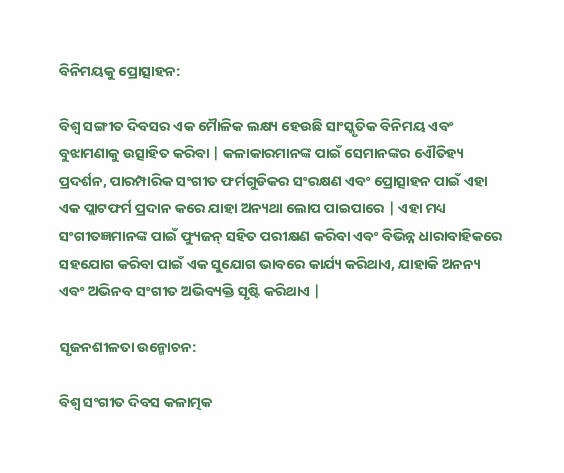ବିନିମୟକୁ ପ୍ରୋତ୍ସାହନ:

ବିଶ୍ୱ ସଙ୍ଗୀତ ଦିବସର ଏକ ମୋୖଳିକ ଲକ୍ଷ୍ୟ ହେଉଛି ସାଂସ୍କୃତିକ ବିନିମୟ ଏବଂ ବୁଝାମଣାକୁ ଉତ୍ସାହିତ କରିବା | କଳାକାରମାନଙ୍କ ପାଇଁ ସେମାନଙ୍କର ଏୌତିହ୍ୟ ପ୍ରଦର୍ଶନ, ପାରମ୍ପାରିକ ସଂଗୀତ ଫର୍ମଗୁଡିକର ସଂରକ୍ଷଣ ଏବଂ ପ୍ରୋତ୍ସାହନ ପାଇଁ ଏହା ଏକ ପ୍ଲାଟଫର୍ମ ପ୍ରଦାନ କରେ ଯାହା ଅନ୍ୟଥା ଲୋପ ପାଇପାରେ | ଏହା ମଧ୍ୟ ସଂଗୀତଜ୍ଞମାନଙ୍କ ପାଇଁ ଫ୍ୟୁଜନ୍ ସହିତ ପରୀକ୍ଷଣ କରିବା ଏବଂ ବିଭିନ୍ନ ଧାରାବାହିକରେ ସହଯୋଗ କରିବା ପାଇଁ ଏକ ସୁଯୋଗ ଭାବରେ କାର୍ଯ୍ୟ କରିଥାଏ, ଯାହାକି ଅନନ୍ୟ ଏବଂ ଅଭିନବ ସଂଗୀତ ଅଭିବ୍ୟକ୍ତି ସୃଷ୍ଟି କରିଥାଏ |

ସୃଜନଶୀଳତା ଉନ୍ମୋଚନ:

ବିଶ୍ୱ ସଂଗୀତ ଦିବସ କଳାତ୍ମକ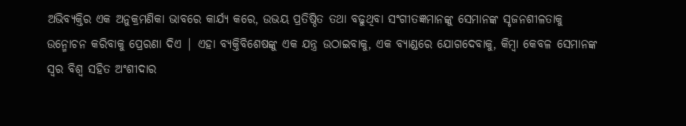ଅଭିବ୍ୟକ୍ତିର ଏକ ଅନୁକ୍ରମଣିକା ଭାବରେ କାର୍ଯ୍ୟ କରେ, ଉଭୟ ପ୍ରତିଷ୍ଠିତ ତଥା ବଢୁଥିବା ସଂଗୀତଜ୍ଞମାନଙ୍କୁ ସେମାନଙ୍କ ସୃଜନଶୀଳତାକୁ ଉନ୍ମୋଚନ କରିବାକୁ ପ୍ରେରଣା ଦିଏ | ଏହା ବ୍ୟକ୍ତିବିଶେଷଙ୍କୁ ଏକ ଯନ୍ତ୍ର ଉଠାଇବାକୁ, ଏକ ବ୍ୟାଣ୍ଡରେ ଯୋଗଦେବାକୁ, କିମ୍ବା କେବଳ ସେମାନଙ୍କ ସ୍ୱର ବିଶ୍ୱ ସହିତ ଅଂଶୀଦାର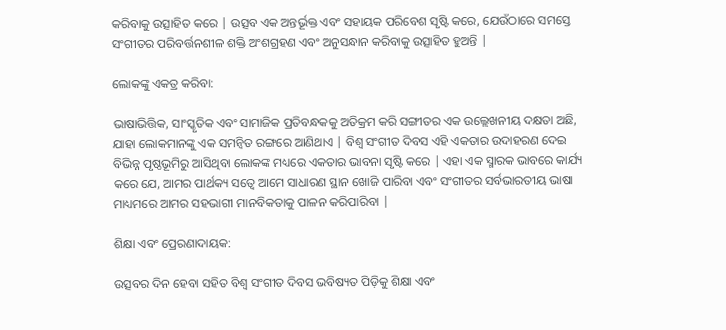କରିବାକୁ ଉତ୍ସାହିତ କରେ | ଉତ୍ସବ ଏକ ଅନ୍ତର୍ଭୂକ୍ତ ଏବଂ ସହାୟକ ପରିବେଶ ସୃଷ୍ଟି କରେ, ଯେଉଁଠାରେ ସମସ୍ତେ ସଂଗୀତର ପରିବର୍ତ୍ତନଶୀଳ ଶକ୍ତି ଅଂଶଗ୍ରହଣ ଏବଂ ଅନୁସନ୍ଧାନ କରିବାକୁ ଉତ୍ସାହିତ ହୁଅନ୍ତି |

ଲୋକଙ୍କୁ ଏକତ୍ର କରିବା:

ଭାଷାଭିତ୍ତିକ, ସାଂସ୍କୃତିକ ଏବଂ ସାମାଜିକ ପ୍ରତିବନ୍ଧକକୁ ଅତିକ୍ରମ କରି ସଙ୍ଗୀତର ଏକ ଉଲ୍ଲେଖନୀୟ ଦକ୍ଷତା ଅଛି, ଯାହା ଲୋକମାନଙ୍କୁ ଏକ ସମନ୍ୱିତ ରଙ୍ଗରେ ଆଣିଥାଏ | ବିଶ୍ୱ ସଂଗୀତ ଦିବସ ଏହି ଏକତାର ଉଦାହରଣ ଦେଇ ବିଭିନ୍ନ ପୃଷ୍ଠଭୂମିରୁ ଆସିଥିବା ଲୋକଙ୍କ ମଧ୍ୟରେ ଏକତାର ଭାବନା ସୃଷ୍ଟି କରେ | ଏହା ଏକ ସ୍ମାରକ ଭାବରେ କାର୍ଯ୍ୟ କରେ ଯେ, ଆମର ପାର୍ଥକ୍ୟ ସତ୍ଵେ ଆମେ ସାଧାରଣ ସ୍ଥାନ ଖୋଜି ପାରିବା ଏବଂ ସଂଗୀତର ସର୍ବଭାରତୀୟ ଭାଷା ମାଧ୍ୟମରେ ଆମର ସହଭାଗୀ ମାନବିକତାକୁ ପାଳନ କରିପାରିବା |

ଶିକ୍ଷା ଏବଂ ପ୍ରେରଣାଦାୟକ:

ଉତ୍ସବର ଦିନ ହେବା ସହିତ ବିଶ୍ୱ ସଂଗୀତ ଦିବସ ଭବିଷ୍ୟତ ପିଡ଼ିକୁ ଶିକ୍ଷା ଏବଂ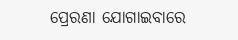ପ୍ରେରଣା ଯୋଗାଇବାରେ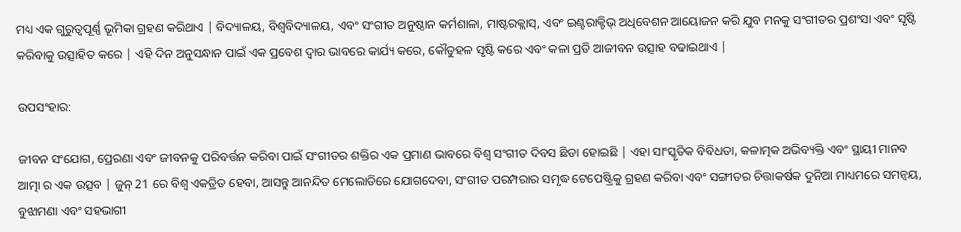ମଧ୍ୟ ଏକ ଗୁରୁତ୍ୱପୂର୍ଣ୍ଣ ଭୂମିକା ଗ୍ରହଣ କରିଥାଏ | ବିଦ୍ୟାଳୟ, ବିଶ୍ୱବିଦ୍ୟାଳୟ, ଏବଂ ସଂଗୀତ ଅନୁଷ୍ଠାନ କର୍ମଶାଳା, ମାଷ୍ଟରକ୍ଲାସ୍, ଏବଂ ଇଣ୍ଟରାକ୍ଟିଭ୍ ଅଧିବେଶନ ଆୟୋଜନ କରି ଯୁବ ମନକୁ ସଂଗୀତର ପ୍ରଶଂସା ଏବଂ ସୃଷ୍ଟି କରିବାକୁ ଉତ୍ସାହିତ କରେ | ଏହି ଦିନ ଅନୁସନ୍ଧାନ ପାଇଁ ଏକ ପ୍ରବେଶ ଦ୍ୱାର ଭାବରେ କାର୍ଯ୍ୟ କରେ, କୌତୁହଳ ସୃଷ୍ଟି କରେ ଏବଂ କଳା ପ୍ରତି ଆଜୀବନ ଉତ୍ସାହ ବଢାଇଥାଏ |

ଉପସଂହାର:

ଜୀବନ ସଂଯୋଗ, ପ୍ରେରଣା ଏବଂ ଜୀବନକୁ ପରିବର୍ତ୍ତନ କରିବା ପାଇଁ ସଂଗୀତର ଶକ୍ତିର ଏକ ପ୍ରମାଣ ଭାବରେ ବିଶ୍ୱ ସଂଗୀତ ଦିବସ ଛିଡା ହୋଇଛି | ଏହା ସାଂସ୍କୃତିକ ବିବିଧତା, କଳାତ୍ମକ ଅଭିବ୍ୟକ୍ତି ଏବଂ ସ୍ଥାୟୀ ମାନବ ଆତ୍ମା ର ଏକ ଉତ୍ସବ | ଜୁନ୍ 21 ରେ ବିଶ୍ୱ ଏକତ୍ରିତ ହେବା, ଆସନ୍ତୁ ଆନନ୍ଦିତ ମେଲୋଡିରେ ଯୋଗଦେବା, ସଂଗୀତ ପରମ୍ପରାର ସମୃଦ୍ଧ ଟେପେଷ୍ଟ୍ରିକୁ ଗ୍ରହଣ କରିବା ଏବଂ ସଙ୍ଗୀତର ଚିତ୍ତାକର୍ଷକ ଦୁନିଆ ମାଧ୍ୟମରେ ସମନ୍ୱୟ, ବୁଝାମଣା ଏବଂ ସହଭାଗୀ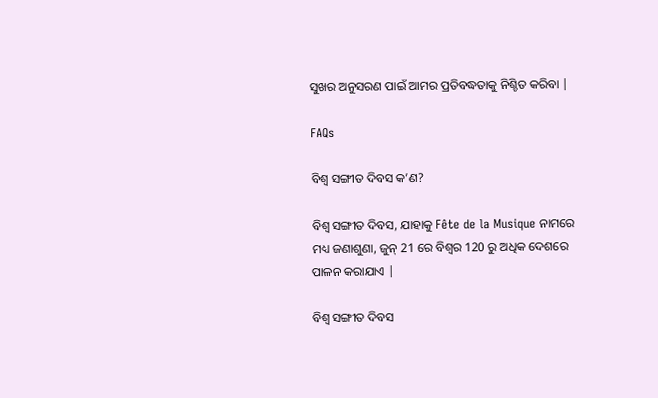ସୁଖର ଅନୁସରଣ ପାଇଁ ଆମର ପ୍ରତିବଦ୍ଧତାକୁ ନିଶ୍ଚିତ କରିବା |

FAQs

ବିଶ୍ୱ ସଙ୍ଗୀତ ଦିବସ କ’ଣ?

ବିଶ୍ୱ ସଙ୍ଗୀତ ଦିବସ, ଯାହାକୁ Fête de la Musique ନାମରେ ମଧ୍ୟ ଜଣାଶୁଣା, ଜୁନ୍ 21 ରେ ବିଶ୍ୱର 120 ରୁ ଅଧିକ ଦେଶରେ ପାଳନ କରାଯାଏ |

ବିଶ୍ୱ ସଙ୍ଗୀତ ଦିବସ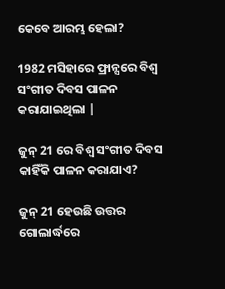କେବେ ଆରମ୍ଭ ହେଲା?

1982 ମସିହାରେ ଫ୍ରାନ୍ସରେ ବିଶ୍ୱ ସଂଗୀତ ଦିବସ ପାଳନ କରାଯାଇଥିଲା |

ଜୁନ୍ 21 ରେ ବିଶ୍ୱ ସଂଗୀତ ଦିବସ କାହିଁକି ପାଳନ କରାଯାଏ?

ଜୁନ୍ 21 ହେଉଛି ଉତ୍ତର ଗୋଲାର୍ଦ୍ଧରେ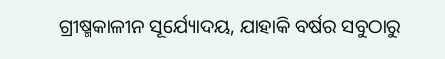ଗ୍ରୀଷ୍ମକାଳୀନ ସୂର୍ଯ୍ୟୋଦୟ, ଯାହାକି ବର୍ଷର ସବୁଠାରୁ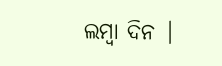ଲମ୍ବା ଦିନ |